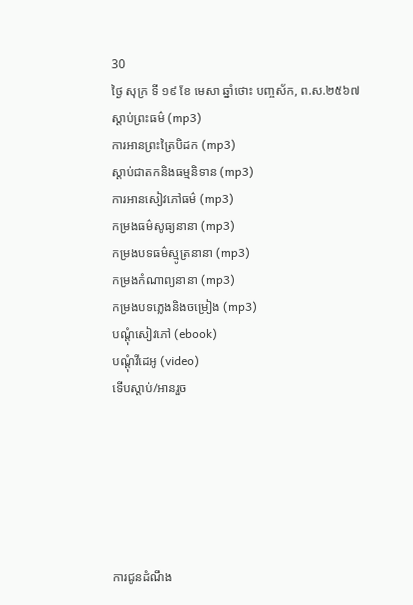30
ថ្ងៃ សុក្រ ទី ១៩ ខែ មេសា ឆ្នាំថោះ បញ្ចស័ក, ព.ស.២៥៦៧
ស្តាប់ព្រះធម៌ (mp3)
ការអានព្រះត្រៃបិដក (mp3)
ស្តាប់ជាតកនិងធម្មនិទាន (mp3)
ការអានសៀវភៅធម៌ (mp3)
កម្រងធម៌សូធ្យនានា (mp3)
កម្រងបទធម៌ស្មូត្រនានា (mp3)
កម្រងកំណាព្យនានា (mp3)
កម្រងបទភ្លេងនិងចម្រៀង (mp3)
បណ្តុំសៀវភៅ (ebook)
បណ្តុំវីដេអូ (video)
ទើបស្តាប់/អានរួច






ការជូនដំណឹង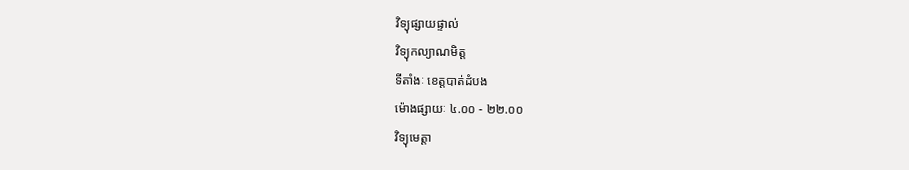វិទ្យុផ្សាយផ្ទាល់
វិទ្យុកល្យាណមិត្ត
ទីតាំងៈ ខេត្តបាត់ដំបង
ម៉ោងផ្សាយៈ ៤.០០ - ២២.០០
វិទ្យុមេត្តា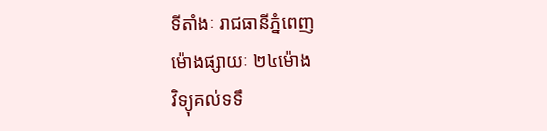ទីតាំងៈ រាជធានីភ្នំពេញ
ម៉ោងផ្សាយៈ ២៤ម៉ោង
វិទ្យុគល់ទទឹ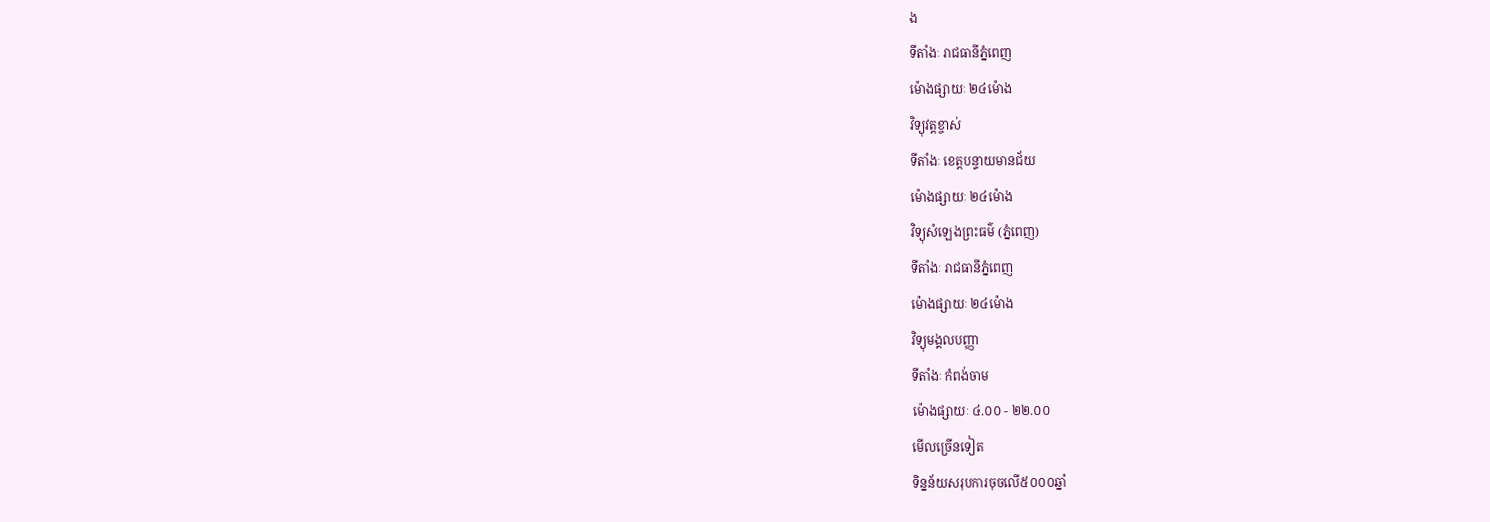ង
ទីតាំងៈ រាជធានីភ្នំពេញ
ម៉ោងផ្សាយៈ ២៤ម៉ោង
វិទ្យុវត្តខ្ចាស់
ទីតាំងៈ ខេត្តបន្ទាយមានជ័យ
ម៉ោងផ្សាយៈ ២៤ម៉ោង
វិទ្យុសំឡេងព្រះធម៌ (ភ្នំពេញ)
ទីតាំងៈ រាជធានីភ្នំពេញ
ម៉ោងផ្សាយៈ ២៤ម៉ោង
វិទ្យុមង្គលបញ្ញា
ទីតាំងៈ កំពង់ចាម
ម៉ោងផ្សាយៈ ៤.០០ - ២២.០០
មើលច្រើនទៀត
ទិន្នន័យសរុបការចុចលើ៥០០០ឆ្នាំ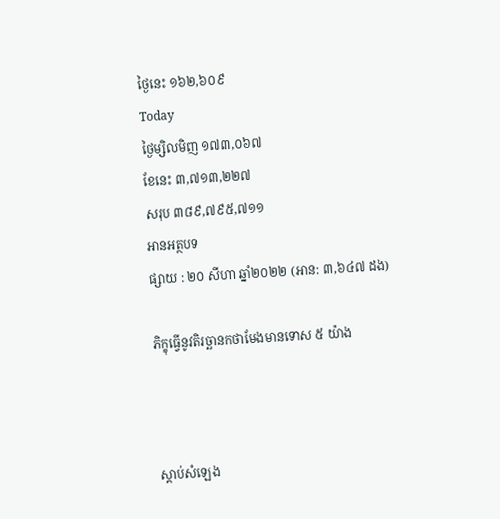ថ្ងៃនេះ ១៦២,៦០៩
Today
ថ្ងៃម្សិលមិញ ១៧៣,០៦៧
ខែនេះ ៣,៧១៣,២២៧
សរុប ៣៨៩,៧៩៥,៧១១
អានអត្ថបទ
ផ្សាយ : ២០ សីហា ឆ្នាំ២០២២ (អាន: ៣,៦៤៧ ដង)

ភិក្ខុធ្វើនូវតិរច្ឆានកថាមែងមានទោស ៥ យ៉ាង



ស្តាប់សំឡេង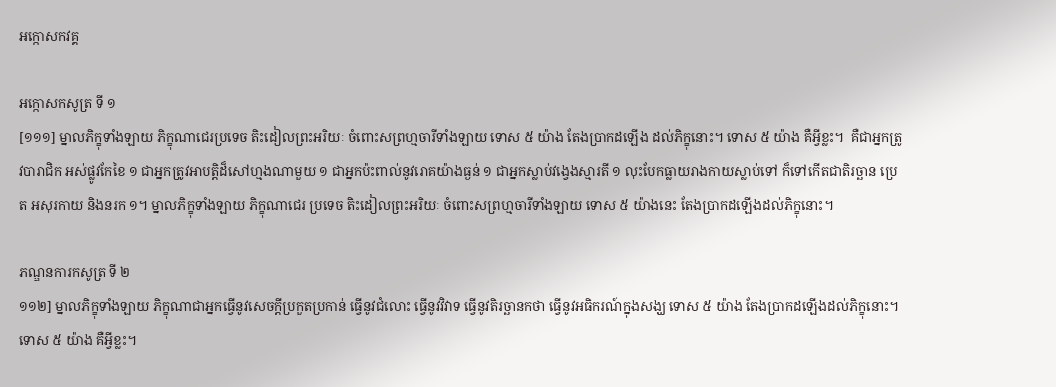អក្កោសកវគ្គ

អក្កោសកសូត្រ ទី ១
[១១១] ម្នាលភិក្ខុទាំងឡាយ ភិក្ខុណាជេរប្រទេច តិះដៀលព្រះអរិយៈ ចំពោះសព្រហ្មចារីទាំងឡាយ ទោស ៥ យ៉ាង តែងប្រាកដឡើង ដល់ភិក្ខុនោះ។ ទោស ៥ យ៉ាង គឺអ្វីខ្លះ។  គឺជាអ្នកត្រូវបារាជិក អស់ផ្លូវកែខៃ ១ ជាអ្នកត្រូវអាបត្តិដ៏សៅហ្មងណាមួយ ១ ជាអ្នកប៉ះពាល់នូវរោគយ៉ាងធ្ងន់ ១ ជាអ្នកស្លាប់វង្វេងស្មារតី ១ លុះបែកធ្លាយរាងកាយស្លាប់ទៅ ក៏ទៅកើតជាតិរច្ឆាន ប្រេត អសុរកាយ និងនរក ១។ ម្នាលភិក្ខុទាំងឡាយ ភិក្ខុណាជេរ ប្រទេច តិះដៀលព្រះអរិយៈ ចំពោះសព្រហ្មចារីទាំងឡាយ ទោស ៥ យ៉ាងនេះ តែងប្រាកដឡើងដល់ភិក្ខុនោះ។

ភណ្ឌនការកសូត្រ ទី ២
១១២] ម្នាលភិក្ខុទាំងឡាយ ភិក្ខុណាជាអ្នកធ្វើនូវសេចក្តីប្រកួតប្រកាន់ ធ្វើនូវជំលោះ ធ្វើនូវវិវាទ ធ្វើនូវតិរច្ឆានកថា ធ្វើនូវអធិករណ៍ក្នុងសង្ឃ ទោស ៥ យ៉ាង តែងប្រាកដឡើងដល់ភិក្ខុនោះ។ ទោស ៥ យ៉ាង គឺអ្វីខ្លះ។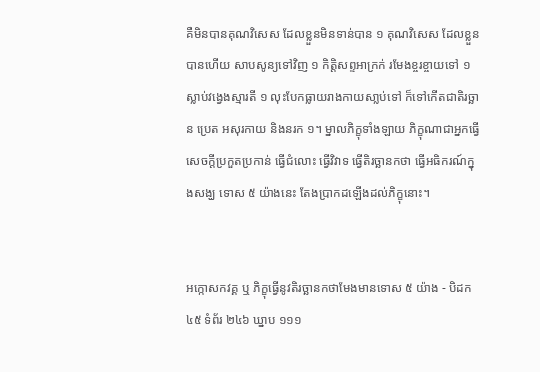គឺមិនបានគុណវិសេស ដែលខ្លួនមិនទាន់បាន ១ គុណវិសេស ដែលខ្លួនបានហើយ សាបសូន្យទៅវិញ ១ កិត្តិសព្ទអាក្រក់ រមែងខ្ចរខ្ចាយទៅ ១ ស្លាប់វង្វេងស្មារតី ១ លុះបែកធ្លាយរាងកាយសា្លប់ទៅ ក៏ទៅកើតជាតិរច្ឆាន ប្រេត អសុរកាយ និងនរក ១។ ម្នាលភិក្ខុទាំងឡាយ ភិក្ខុណាជាអ្នកធ្វើសេចក្តីប្រកួតប្រកាន់ ធ្វើជំលោះ ធ្វើវិវាទ ធ្វើតិរច្ឆានកថា ធ្វើអធិករណ៍ក្នុងសង្ឃ ទោស ៥ យ៉ាងនេះ តែងប្រាកដឡើងដល់ភិក្ខុនោះ។


អក្កោសកវគ្គ ឬ ភិក្ខុធ្វើនូវតិរច្ឆានកថាមែងមានទោស ៥ យ៉ាង - បិដក ៤៥ ទំព័រ ២៤៦ ឃ្នាប ១១១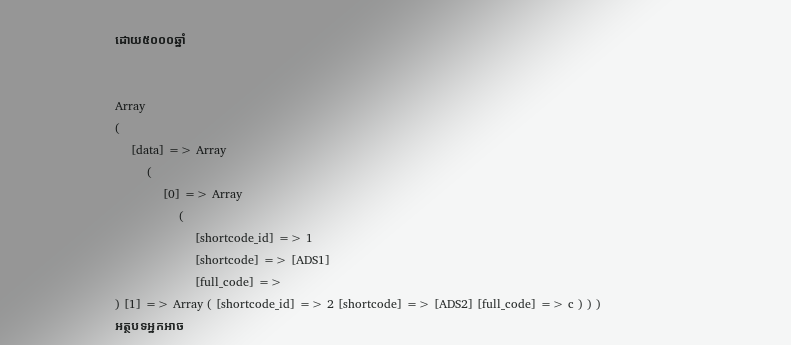ដោយ៥០០០ឆ្នាំ


Array
(
    [data] => Array
        (
            [0] => Array
                (
                    [shortcode_id] => 1
                    [shortcode] => [ADS1]
                    [full_code] =>
) [1] => Array ( [shortcode_id] => 2 [shortcode] => [ADS2] [full_code] => c ) ) )
អត្ថបទអ្នកអាច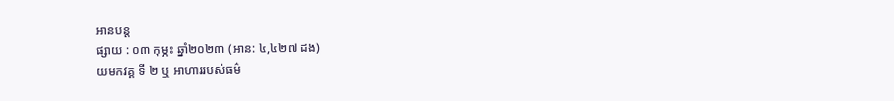អានបន្ត
ផ្សាយ : ០៣ កុម្ភះ ឆ្នាំ២០២៣ (អាន: ៤,៤២៧ ដង)
យមកវគ្គ ទី ២ ឬ អាហាររបស់ធម៌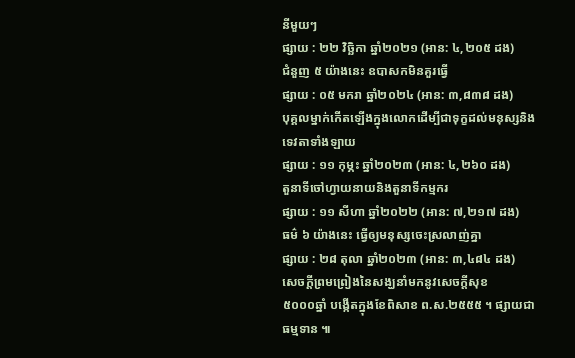នីមួយៗ
ផ្សាយ : ២២ វិច្ឆិកា ឆ្នាំ២០២១ (អាន: ៤,២០៥ ដង)
ជំនួញ ៥ យ៉ាងនេះ ឧបាសកមិនគួរធ្វើ
ផ្សាយ : ០៥ មករា ឆ្នាំ២០២៤ (អាន: ៣,៨៣៨ ដង)
បុគ្គលម្នាក់កើតឡើងក្នុងលោកដើម្បីជាទុក្ខដល់មនុស្សនិងទេវតាទាំងឡាយ
ផ្សាយ : ១១ កុម្ភះ ឆ្នាំ២០២៣ (អាន: ៤,២៦០ ដង)
តួនាទីចៅហ្វាយនាយនិងតួនាទីកម្មករ
ផ្សាយ : ១១ សីហា ឆ្នាំ២០២២ (អាន: ៧,២១៧ ដង)
ធម៌ ៦ យ៉ាងនេះ ធ្វើឲ្យមនុស្សចេះស្រលាញ់គ្នា
ផ្សាយ : ២៨ តុលា ឆ្នាំ២០២៣ (អាន: ៣,៤៨៤ ដង)
សេចក្តីព្រមព្រៀងនៃសង្ឃនាំមកនូវសេចក្តីសុខ
៥០០០ឆ្នាំ បង្កើតក្នុងខែពិសាខ ព.ស.២៥៥៥ ។ ផ្សាយជាធម្មទាន ៕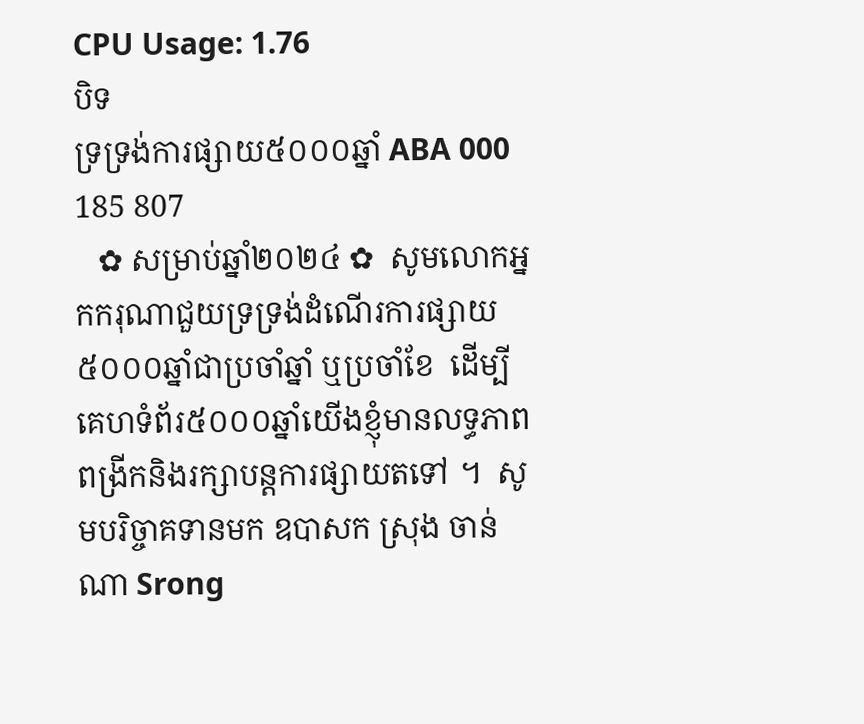CPU Usage: 1.76
បិទ
ទ្រទ្រង់ការផ្សាយ៥០០០ឆ្នាំ ABA 000 185 807
   ✿ សម្រាប់ឆ្នាំ២០២៤ ✿  សូមលោកអ្នកករុណាជួយទ្រទ្រង់ដំណើរការផ្សាយ៥០០០ឆ្នាំជាប្រចាំឆ្នាំ ឬប្រចាំខែ  ដើម្បីគេហទំព័រ៥០០០ឆ្នាំយើងខ្ញុំមានលទ្ធភាពពង្រីកនិងរក្សាបន្តការផ្សាយតទៅ ។  សូមបរិច្ចាគទានមក ឧបាសក ស្រុង ចាន់ណា Srong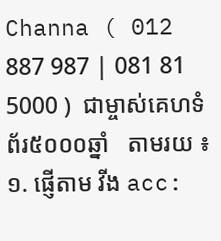Channa ( 012 887 987 | 081 81 5000 )  ជាម្ចាស់គេហទំព័រ៥០០០ឆ្នាំ   តាមរយ ៖ ១. ផ្ញើតាម វីង acc: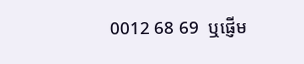0012 68 69  ឬផ្ញើម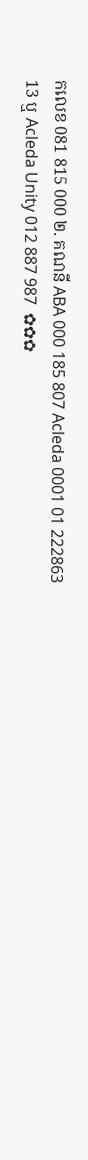កលេខ 081 815 000 ២. គណនី ABA 000 185 807 Acleda 0001 01 222863 13 ឬ Acleda Unity 012 887 987  ✿✿✿